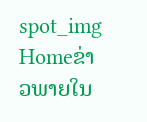spot_img
Homeຂ່າວພາຍໃນ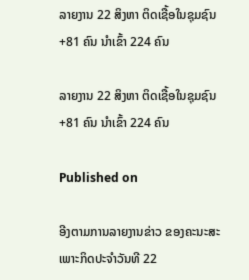ລາຍງານ 22 ສິງຫາ ຕິດເຊື້ອໃນຊຸມຊົນ +81 ຄົນ ນຳເຂົ້າ 224 ຄົນ

ລາຍງານ 22 ສິງຫາ ຕິດເຊື້ອໃນຊຸມຊົນ +81 ຄົນ ນຳເຂົ້າ 224 ຄົນ

Published on

ອີງຕາມການລາຍງານຂ່າວ ຂອງຄະນະສະເພາະກິດປະຈຳວັນທີ 22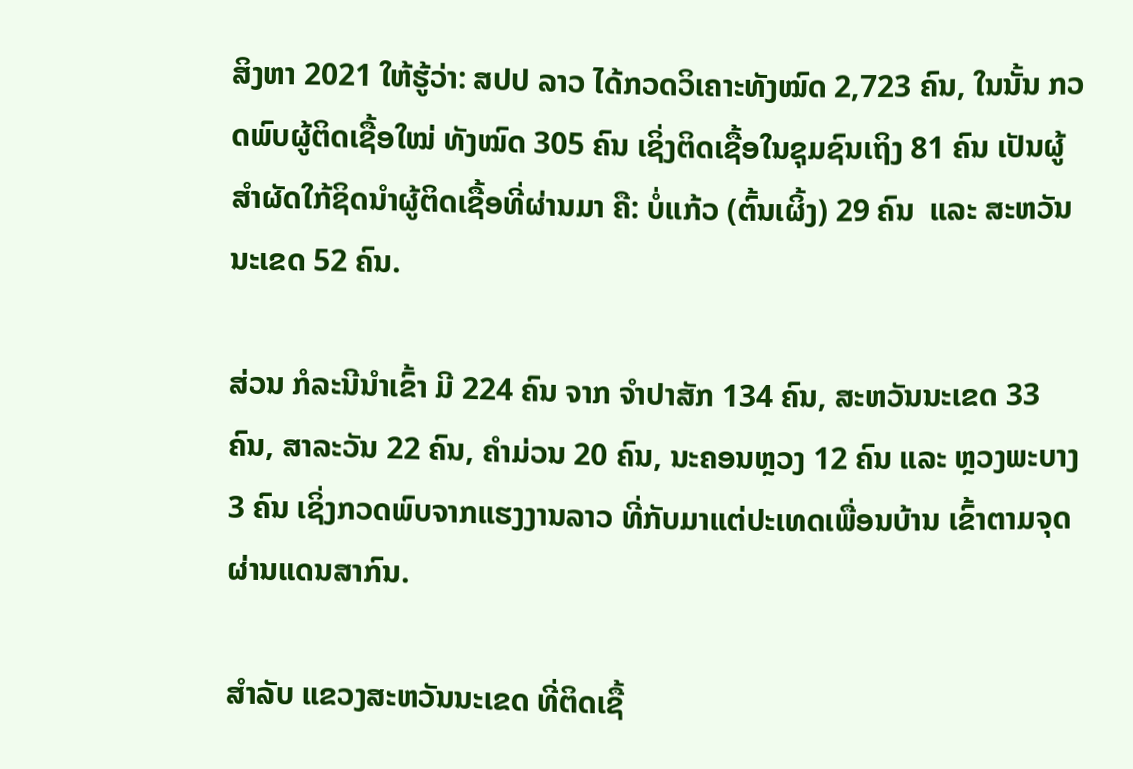ສິງຫາ 2021 ໃຫ້ຮູ້ວ່າ: ສປປ ລາວ ໄດ້ກວດວິເຄາະທັງໝົດ 2,723 ຄົນ, ໃນນັ້ນ ກວດພົບຜູ້ຕິດເຊື້ອໃໝ່ ທັງໝົດ 305 ຄົນ ເຊິ່ງຕິດເຊື້ອໃນຊຸມຊົນເຖິງ 81 ຄົນ ເປັນຜູ້ສຳຜັດໃກ້ຊິດນຳຜູ້ຕິດເຊື້ອທີ່ຜ່ານມາ ຄື: ບໍ່ແກ້ວ (ຕົ້ນເຜິ້ງ) 29 ຄົນ  ແລະ ສະຫວັນນະເຂດ 52 ຄົນ.

ສ່ວນ ກໍລະນີນໍາເຂົ້າ ມີ 224 ຄົນ ຈາກ ຈຳປາສັກ 134 ຄົນ, ສະຫວັນນະເຂດ 33 ຄົນ, ສາລະວັນ 22 ຄົນ, ຄຳມ່ວນ 20 ຄົນ, ນະຄອນຫຼວງ 12 ຄົນ ແລະ ຫຼວງພະບາງ 3 ຄົນ ເຊິ່ງກວດພົບຈາກແຮງງານລາວ ທີ່ກັບມາແຕ່ປະເທດເພື່ອນບ້ານ ເຂົ້າຕາມຈຸດຜ່ານແດນສາກົນ.

ສຳລັບ ແຂວງສະຫວັນນະເຂດ ທີ່ຕິດເຊື້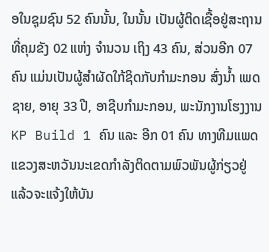ອໃນຊຸມຊົນ 52 ຄົນນັ້ນ, ໃນນັ້ນ ເປັນຜູ້ຕິດເຊື້ອຢູ່ສະຖານທີ່ຄຸມຂັງ 02 ແຫ່ງ ຈໍານວນ ເຖິງ 43 ຄົນ, ສ່ວນອີກ 07 ຄົນ ແມ່ນເປັນຜູ້ສໍາຜັດໃກ້ຊິດກັບກໍາມະກອນ ສົ່ງນໍ້າ ເພດຊາຍ, ອາຍຸ 33 ປີ, ອາຊີບກໍາມະກອນ, ພະນັກງານໂຮງງານ KP Build 1 ຄົນ ແລະ ອີກ 01 ຄົນ ທາງທີມແພດແຂວງສະຫວັນນະເຂດກໍາລັງຕິດຕາມພົວພັນຜູ້ກ່ຽວຢູ່  ແລ້ວຈະແຈ້ງໃຫ້ບັນ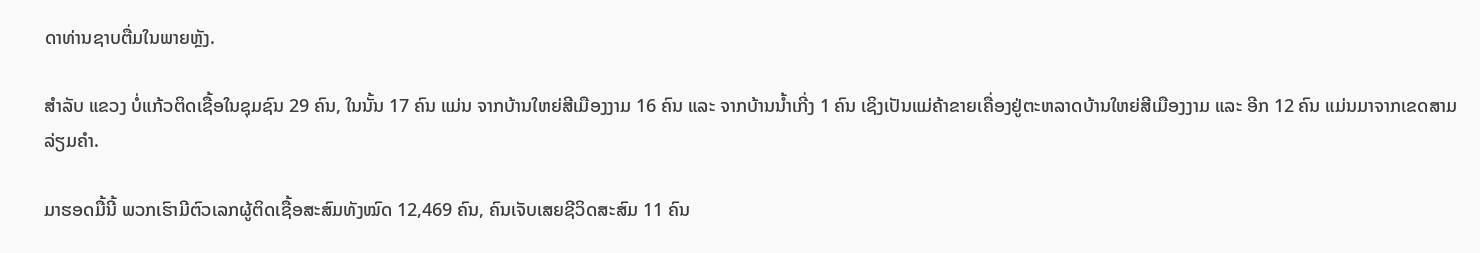ດາທ່ານຊາບຕື່ມໃນພາຍຫຼັງ.

ສໍາລັບ ແຂວງ ບໍ່ແກ້ວຕິດເຊື້ອໃນຊຸມຊົນ 29 ຄົນ, ໃນນັ້ນ 17 ຄົນ ແມ່ນ ຈາກບ້ານໃຫຍ່ສີເມືອງງາມ 16 ຄົນ ແລະ ຈາກບ້ານນໍ້າເກີ່ງ 1 ຄົນ ເຊິງເປັນແມ່ຄ້າຂາຍເຄື່ອງຢູ່ຕະຫລາດບ້ານໃຫຍ່ສີເມືອງງາມ ແລະ ອີກ 12 ຄົນ ແມ່ນມາຈາກເຂດສາມລ່ຽມຄໍາ.

ມາຮອດມື້ນີ້ ພວກເຮົາມີຕົວເລກຜູ້ຕິດເຊື້ອສະສົມທັງໝົດ 12,469 ຄົນ, ຄົນເຈັບເສຍຊີວິດສະສົມ 11 ຄົນ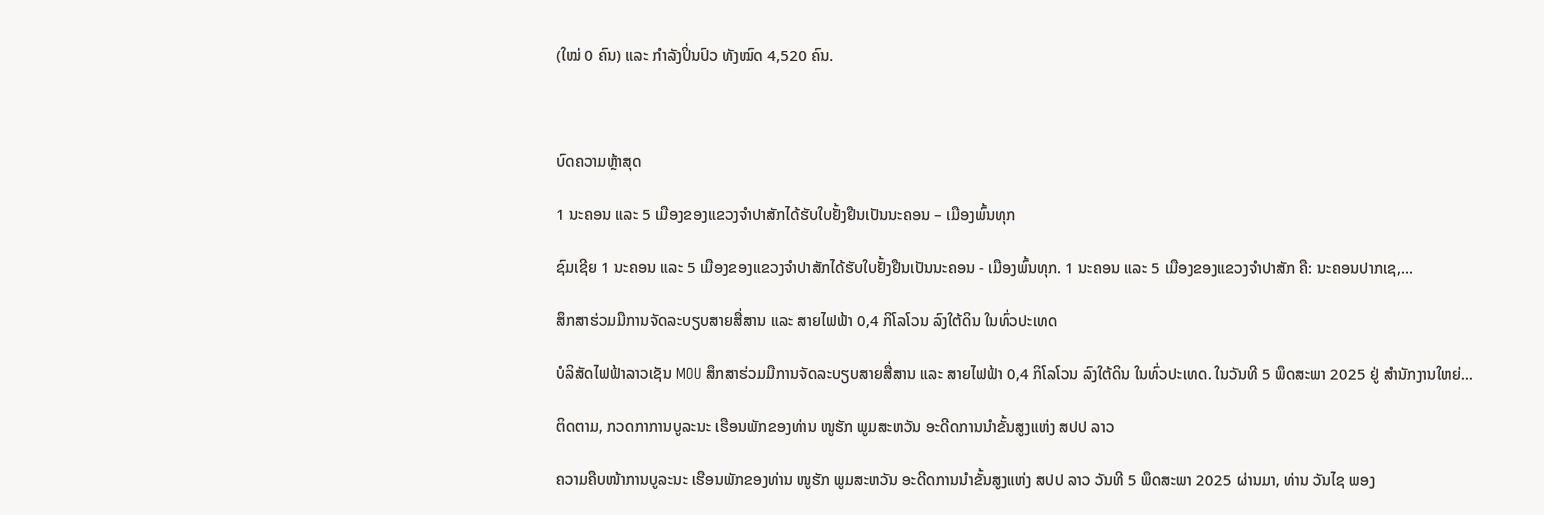(ໃໝ່ 0 ຄົນ) ແລະ ກໍາລັງປິ່ນປົວ ທັງໝົດ 4,520 ຄົນ.



ບົດຄວາມຫຼ້າສຸດ

1 ນະຄອນ ແລະ 5 ເມືອງຂອງແຂວງຈໍາປາສັກໄດ້ຮັບໃບຢັ້ງຢືນເປັນນະຄອນ – ເມືອງພົ້ນທຸກ

ຊົມເຊີຍ 1 ນະຄອນ ແລະ 5 ເມືອງຂອງແຂວງຈຳປາສັກໄດ້ຮັບໃບຢັ້ງຢືນເປັນນະຄອນ - ເມືອງພົ້ນທຸກ. 1 ນະຄອນ ແລະ 5 ເມືອງຂອງແຂວງຈໍາປາສັກ ຄື: ນະຄອນປາກເຊ,...

ສຶກສາຮ່ວມມືການຈັດລະບຽບສາຍສື່ສານ ແລະ ສາຍໄຟຟ້າ 0,4 ກິໂລໂວນ ລົງໃຕ້ດິນ ໃນທົ່ວປະເທດ

ບໍລິສັດໄຟຟ້າລາວເຊັນ MOU ສຶກສາຮ່ວມມືການຈັດລະບຽບສາຍສື່ສານ ແລະ ສາຍໄຟຟ້າ 0,4 ກິໂລໂວນ ລົງໃຕ້ດິນ ໃນທົ່ວປະເທດ. ໃນວັນທີ 5 ພຶດສະພາ 2025 ຢູ່ ສໍານັກງານໃຫຍ່...

ຕິດຕາມ, ກວດກາການບູລະນະ ເຮືອນພັກຂອງທ່ານ ໜູຮັກ ພູມສະຫວັນ ອະດີດການນໍາຂັ້ນສູງແຫ່ງ ສປປ ລາວ

ຄວາມຄືບໜ້າການບູລະນະ ເຮືອນພັກຂອງທ່ານ ໜູຮັກ ພູມສະຫວັນ ອະດີດການນໍາຂັ້ນສູງແຫ່ງ ສປປ ລາວ ວັນທີ 5 ພຶດສະພາ 2025 ຜ່ານມາ, ທ່ານ ວັນໄຊ ພອງ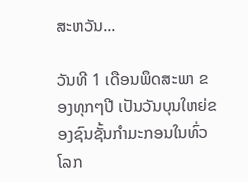ສະຫວັນ...

ວັນທີ 1 ເດືອນພຶດສະພາ ຂອງທຸກໆປີ ເປັນວັນບຸນໃຫຍ່ຂອງຊົນຊັ້ນກຳມະກອນໃນທົ່ວໂລກ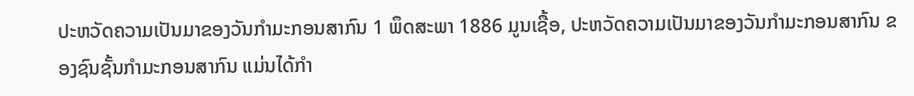ປະຫວັດຄວາມເປັນມາຂອງວັນກຳມະກອນສາກົນ 1 ພຶດສະພາ 1886 ມູນເຊື້ອ, ປະຫວັດຄວາມເປັນມາຂອງວັນກໍາມະກອນສາກົນ ຂອງຊົນຊັ້ນກຳມະກອນສາກົນ ແມ່ນໄດ້ກໍາ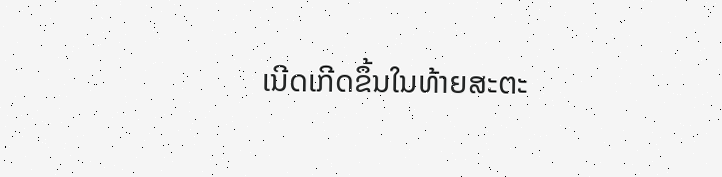ເນີດເກີດຂຶ້ນໃນທ້າຍສະຕະ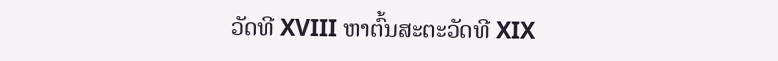ວັດທີ XVIII ຫາຕົ້ນສະຕະວັດທີ XIX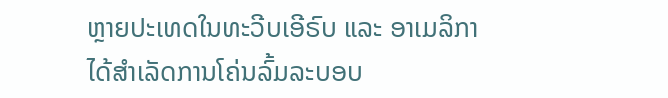ຫຼາຍປະເທດໃນທະວີບເອີຣົບ ແລະ ອາເມລິກາ ໄດ້ສຳເລັດການໂຄ່ນລົ້ມລະບອບ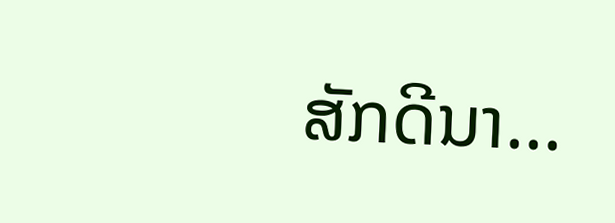ສັກດີນາ...